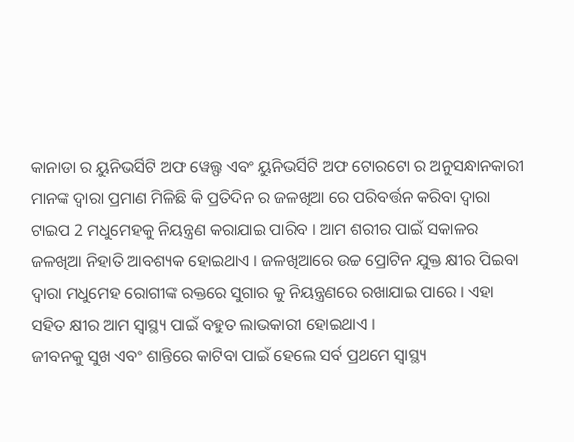କାନାଡା ର ୟୁନିଭର୍ସିଟି ଅଫ ୱେଲ୍ଫ ଏବଂ ୟୁନିଭର୍ସିଟି ଅଫ ଟୋରଟୋ ର ଅନୁସନ୍ଧାନକାରୀ ମାନଙ୍କ ଦ୍ଵାରା ପ୍ରମାଣ ମିଳିଛି କି ପ୍ରତିଦିନ ର ଜଳଖିଆ ରେ ପରିବର୍ତ୍ତନ କରିବା ଦ୍ଵାରା ଟାଇପ 2 ମଧୁମେହକୁ ନିୟନ୍ତ୍ରଣ କରାଯାଇ ପାରିବ । ଆମ ଶରୀର ପାଇଁ ସକାଳର ଜଳଖିଆ ନିହାତି ଆବଶ୍ୟକ ହୋଇଥାଏ । ଜଳଖିଆରେ ଉଚ୍ଚ ପ୍ରୋଟିନ ଯୁକ୍ତ କ୍ଷୀର ପିଇବା ଦ୍ଵାରା ମଧୁମେହ ରୋଗୀଙ୍କ ରକ୍ତରେ ସୁଗାର କୁ ନିୟନ୍ତ୍ରଣରେ ରଖାଯାଇ ପାରେ । ଏହା ସହିତ କ୍ଷୀର ଆମ ସ୍ୱାସ୍ଥ୍ୟ ପାଇଁ ବହୁତ ଲାଭକାରୀ ହୋଇଥାଏ ।
ଜୀବନକୁ ସୁଖ ଏବଂ ଶାନ୍ତିରେ କାଟିବା ପାଇଁ ହେଲେ ସର୍ବ ପ୍ରଥମେ ସ୍ୱାସ୍ଥ୍ୟ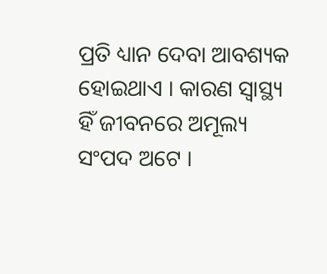ପ୍ରତି ଧ୍ୟାନ ଦେବା ଆବଶ୍ୟକ ହୋଇଥାଏ । କାରଣ ସ୍ୱାସ୍ଥ୍ୟ ହିଁ ଜୀବନରେ ଅମୂଲ୍ୟ ସଂପଦ ଅଟେ ।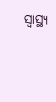ସ୍ୱାସ୍ଥ୍ୟ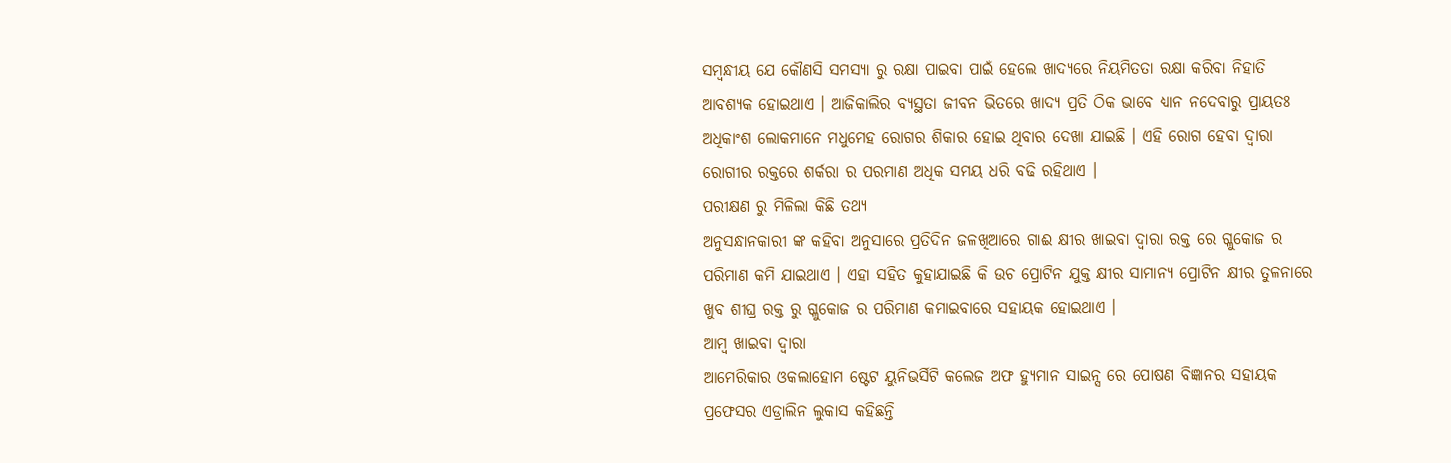ସମ୍ବନ୍ଧୀୟ ଯେ କୌଣସି ସମସ୍ୟା ରୁ ରକ୍ଷା ପାଇବା ପାଇଁ ହେଲେ ଖାଦ୍ୟରେ ନିୟମିତତା ରକ୍ଷା କରିବା ନିହାତି ଆବଶ୍ୟକ ହୋଇଥାଏ । ଆଜିକାଲିର ବ୍ୟସ୍ଥତା ଜୀବନ ଭିତରେ ଖାଦ୍ୟ ପ୍ରତି ଠିକ ଭାବେ ଧ୍ୟାନ ନଦେବାରୁ ପ୍ରାୟତଃ ଅଧିକାଂଶ ଲୋକମାନେ ମଧୁମେହ ରୋଗର ଶିକାର ହୋଇ ଥିବାର ଦେଖା ଯାଇଛି । ଏହି ରୋଗ ହେବା ଦ୍ଵାରା ରୋଗୀର ରକ୍ତରେ ଶର୍କରା ର ପରମାଣ ଅଧିକ ସମୟ ଧରି ବଢି ରହିଥାଏ ।
ପରୀକ୍ଷଣ ରୁ ମିଳିଲା କିଛି ତଥ୍ୟ
ଅନୁସନ୍ଧାନକାରୀ ଙ୍କ କହିବା ଅନୁସାରେ ପ୍ରତିଦିନ ଜଳଖିଆରେ ଗାଈ କ୍ଷୀର ଖାଇବା ଦ୍ଵାରା ରକ୍ତ ରେ ଗ୍ଳୁକୋଜ ର ପରିମାଣ କମି ଯାଇଥାଏ । ଏହା ସହିତ କୁହାଯାଇଛି କି ଉଚ ପ୍ରୋଟିନ ଯୁକ୍ତ କ୍ଷୀର ସାମାନ୍ୟ ପ୍ରୋଟିନ କ୍ଷୀର ତୁଳନାରେ ଖୁବ ଶୀଘ୍ର ରକ୍ତ ରୁ ଗ୍ଳୁକୋଜ ର ପରିମାଣ କମାଇବାରେ ସହାୟକ ହୋଇଥାଏ ।
ଆମ୍ବ ଖାଇବା ଦ୍ଵାରା
ଆମେରିକାର ଓକଲାହୋମ ଷ୍ଟେଟ ୟୁନିଭର୍ସିଟି କଲେଜ ଅଫ ହ୍ୟୁମାନ ସାଇନ୍ସ ରେ ପୋଷଣ ବିଜ୍ଞାନର ସହାୟକ ପ୍ରଫେସର ଏଡ୍ରାଲିନ ଲୁକାସ କହିଛନ୍ତି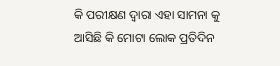କି ପରୀକ୍ଷଣ ଦ୍ଵାରା ଏହା ସାମନା କୁ ଆସିଛି କି ମୋଟା ଲୋକ ପ୍ରତିଦିନ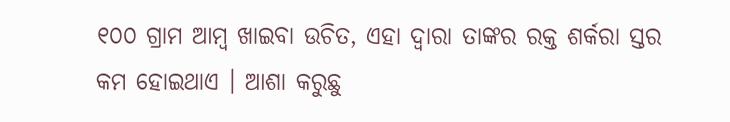୧୦୦ ଗ୍ରାମ ଆମ୍ବ ଖାଇବା ଉଚିତ, ଏହା ଦ୍ଵାରା ତାଙ୍କର ରକ୍ତ ଶର୍କରା ସ୍ତର କମ ହୋଇଥାଏ । ଆଶା କରୁଛୁ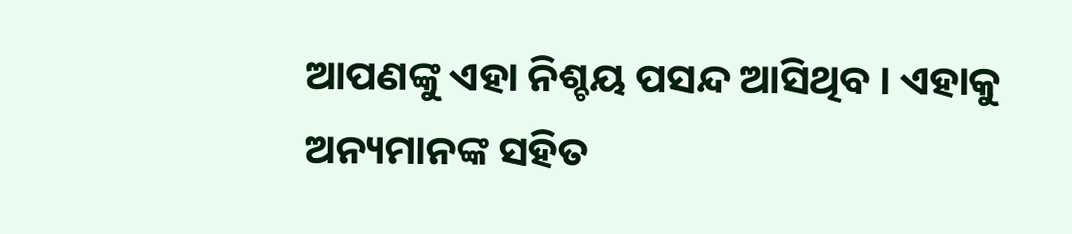ଆପଣଙ୍କୁ ଏହା ନିଶ୍ଚୟ ପସନ୍ଦ ଆସିଥିବ । ଏହାକୁ ଅନ୍ୟମାନଙ୍କ ସହିତ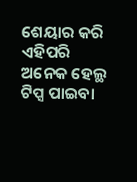ଶେୟାର କରି ଏହିପରି ଅନେକ ହେଲ୍ଥ ଟିପ୍ସ ପାଇବା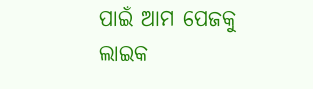ପାଇଁ ଆମ ପେଜକୁ ଲାଇକ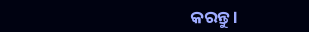କରନ୍ତୁ ।